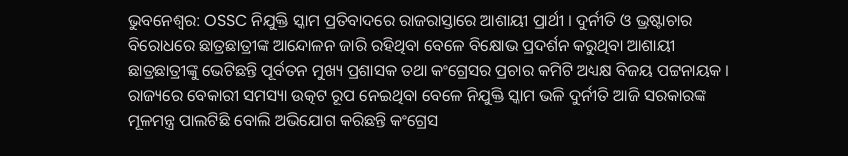ଭୁବନେଶ୍ବର: OSSC ନିଯୁକ୍ତି ସ୍କାମ ପ୍ରତିବାଦରେ ରାଜରାସ୍ତାରେ ଆଶାୟୀ ପ୍ରାର୍ଥୀ । ଦୁର୍ନୀତି ଓ ଭ୍ରଷ୍ଟାଚାର ବିରୋଧରେ ଛାତ୍ରଛାତ୍ରୀଙ୍କ ଆନ୍ଦୋଳନ ଜାରି ରହିଥିବା ବେଳେ ବିକ୍ଷୋଭ ପ୍ରଦର୍ଶନ କରୁଥିବା ଆଶାୟୀ ଛାତ୍ରଛାତ୍ରୀଙ୍କୁ ଭେଟିଛନ୍ତି ପୂର୍ବତନ ମୁଖ୍ୟ ପ୍ରଶାସକ ତଥା କଂଗ୍ରେସର ପ୍ରଚାର କମିଟି ଅଧ୍ୟକ୍ଷ ବିଜୟ ପଟ୍ଟନାୟକ । ରାଜ୍ୟରେ ବେକାରୀ ସମସ୍ୟା ଉତ୍କଟ ରୂପ ନେଇଥିବା ବେଳେ ନିଯୁକ୍ତି ସ୍କାମ ଭଳି ଦୁର୍ନୀତି ଆଜି ସରକାରଙ୍କ ମୂଳମନ୍ତ୍ର ପାଲଟିଛି ବୋଲି ଅଭିଯୋଗ କରିଛନ୍ତି କଂଗ୍ରେସ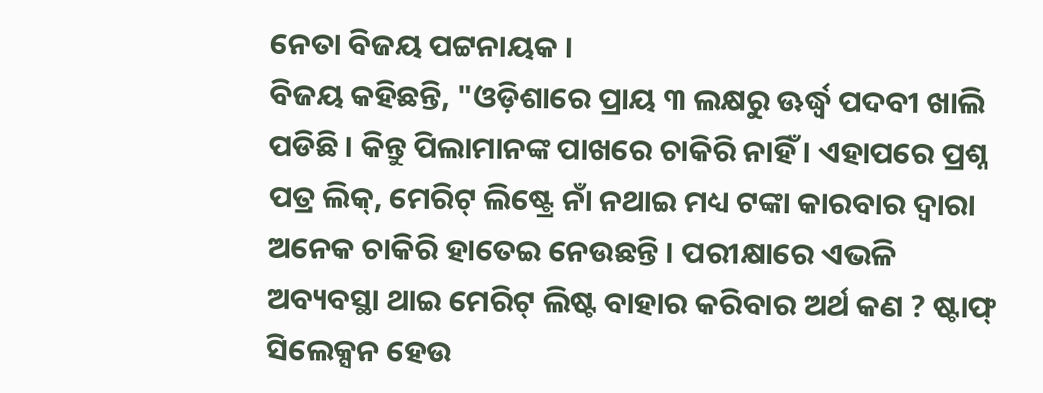ନେତା ବିଜୟ ପଟ୍ଟନାୟକ ।
ବିଜୟ କହିଛନ୍ତି, "ଓଡ଼ିଶାରେ ପ୍ରାୟ ୩ ଲକ୍ଷରୁ ଊର୍ଦ୍ଧ୍ବ ପଦବୀ ଖାଲି ପଡିଛି । କିନ୍ତୁ ପିଲାମାନଙ୍କ ପାଖରେ ଚାକିରି ନାହିଁ । ଏହାପରେ ପ୍ରଶ୍ନ ପତ୍ର ଲିକ୍, ମେରିଟ୍ ଲିଷ୍ଟ୍ରେ ନାଁ ନଥାଇ ମଧ୍ୟ ଟଙ୍କା କାରବାର ଦ୍ବାରା ଅନେକ ଚାକିରି ହାତେଇ ନେଉଛନ୍ତି । ପରୀକ୍ଷାରେ ଏଭଳି ଅବ୍ୟବସ୍ଥା ଥାଇ ମେରିଟ୍ ଲିଷ୍ଟ ବାହାର କରିବାର ଅର୍ଥ କଣ ? ଷ୍ଟାଫ୍ ସିଲେକ୍ସନ ହେଉ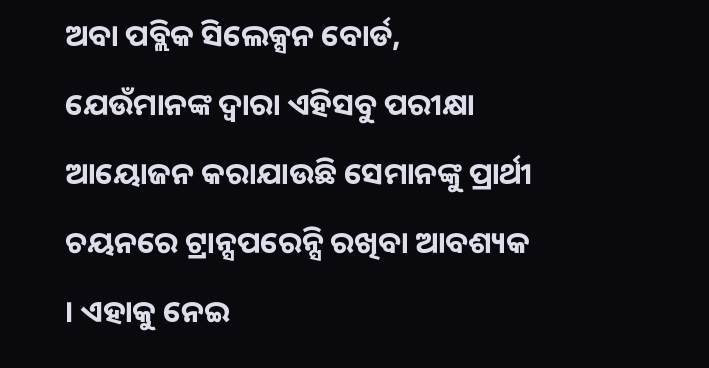ଅବା ପବ୍ଲିକ ସିଲେକ୍ସନ ବୋର୍ଡ, ଯେଉଁମାନଙ୍କ ଦ୍ବାରା ଏହିସବୁ ପରୀକ୍ଷା ଆୟୋଜନ କରାଯାଉଛି ସେମାନଙ୍କୁ ପ୍ରାର୍ଥୀ ଚୟନରେ ଟ୍ରାନ୍ସପରେନ୍ସି ରଖିବା ଆବଶ୍ୟକ । ଏହାକୁ ନେଇ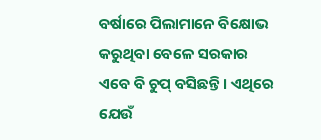ବର୍ଷାରେ ପିଲାମାନେ ବିକ୍ଷୋଭ କରୁଥିବା ବେଳେ ସରକାର ଏବେ ବି ଚୁପ୍ ବସିଛନ୍ତି । ଏଥିରେ ଯେଉଁ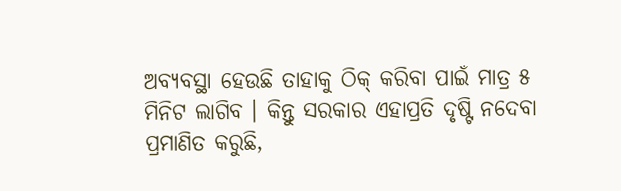ଅବ୍ୟବସ୍ଥା ହେଉଛି ତାହାକୁ ଠିକ୍ କରିବା ପାଇଁ ମାତ୍ର ୫ ମିନିଟ ଲାଗିବ । କିନ୍ତୁ ସରକାର ଏହାପ୍ରତି ଦୃଷ୍ଟି ନଦେବା ପ୍ରମାଣିତ କରୁଛି,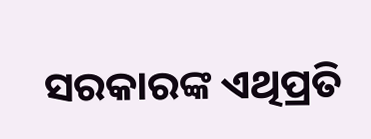ସରକାରଙ୍କ ଏଥିପ୍ରତି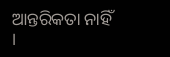ଆନ୍ତରିକତା ନାହିଁ ।